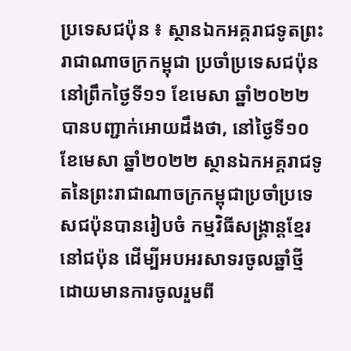ប្រទេសជប៉ុន ៖ ស្ថានឯកអគ្គរាជទូតព្រះរាជាណាចក្រកម្ពុជា ប្រចាំប្រទេសជប៉ុន នៅព្រឹកថ្ងៃទី១១ ខែមេសា ឆ្នាំ២០២២ បានបញ្ជាក់អោយដឹងថា, នៅថ្ងៃទី១០ ខែមេសា ឆ្នាំ២០២២ ស្ថានឯកអគ្គរាជទូតនៃព្រះរាជាណាចក្រកម្ពុជាប្រចាំប្រទេសជប៉ុនបានរៀបចំ កម្មវិធីសង្គ្រាន្តខ្មែរនៅជប៉ុន ដើម្បីអបអរសាទរចូលឆ្នាំថ្មី ដោយមានការចូលរួមពី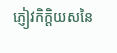ភ្ញៀវកិក្តិយសនៃ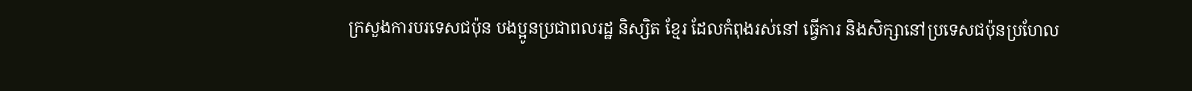ក្រសួងការបរទេសជប៉ុន បងប្អូនប្រជាពលរដ្ឋ និស្សិត ខ្មែរ ដែលកំពុងរស់នៅ ធ្វើការ និងសិក្សានៅប្រទេសជប៉ុនប្រហែល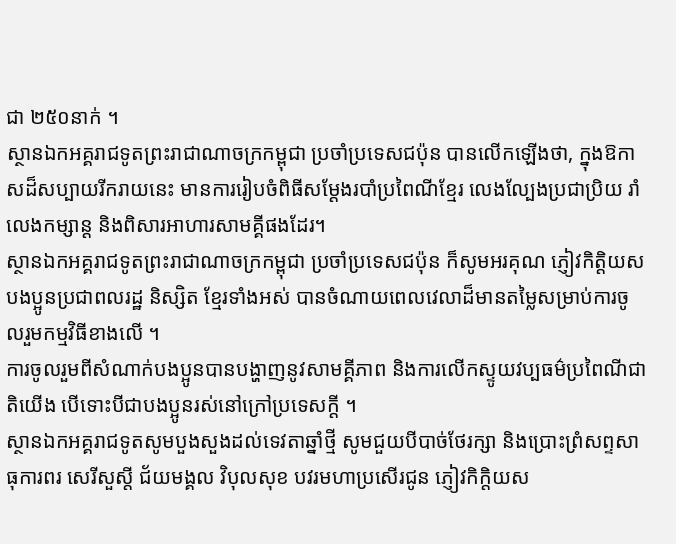ជា ២៥០នាក់ ។
ស្ថានឯកអគ្គរាជទូតព្រះរាជាណាចក្រកម្ពុជា ប្រចាំប្រទេសជប៉ុន បានលើកឡើងថា, ក្នុងឱកាសដ៏សប្បាយរីករាយនេះ មានការរៀបចំពិធីសម្ដែងរបាំប្រពៃណីខ្មែរ លេងល្បែងប្រជាប្រិយ រាំលេងកម្សាន្ត និងពិសារអាហារសាមគ្គីផងដែរ។
ស្ថានឯកអគ្គរាជទូតព្រះរាជាណាចក្រកម្ពុជា ប្រចាំប្រទេសជប៉ុន ក៏សូមអរគុណ ភ្ញៀវកិត្តិយស បងប្អូនប្រជាពលរដ្ឋ និស្សិត ខ្មែរទាំងអស់ បានចំណាយពេលវេលាដ៏មានតម្លៃសម្រាប់ការចូលរួមកម្មវិធីខាងលើ ។
ការចូលរួមពីសំណាក់បងប្អូនបានបង្ហាញនូវសាមគ្គីភាព និងការលើកស្ទូយវប្បធម៌ប្រពៃណីជាតិយើង បើទោះបីជាបងប្អូនរស់នៅក្រៅប្រទេសក្តី ។
ស្ថានឯកអគ្គរាជទូតសូមបួងសួងដល់ទេវតាឆ្នាំថ្មី សូមជួយបីបាច់ថែរក្សា និងប្រោះព្រំសព្ទសាធុការពរ សេរីសួស្តី ជ័យមង្គល វិបុលសុខ បវរមហាប្រសើរជូន ភ្ញៀវកិក្តិយស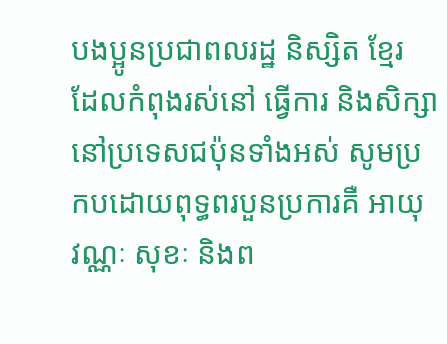បងប្អូនប្រជាពលរដ្ឋ និស្សិត ខ្មែរ ដែលកំពុងរស់នៅ ធ្វើការ និងសិក្សានៅប្រទេសជប៉ុនទាំងអស់ សូមប្រកបដោយពុទ្ធពរបួនប្រការគឺ អាយុ វណ្ណៈ សុខៈ និងព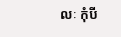លៈ កុំបី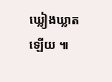ឃ្លៀងឃ្លាតឡើយ ៕